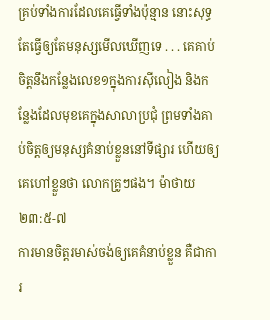គ្រប់ទាំងការដែលគេធ្វើទាំងប៉ុន្មាន នោះសុទ្ធតែធ្វើឲ្យតែមនុស្សមើលឃើញទេ . . . គេគាប់ចិត្តនឹងកន្លែងលេខ១ក្នុងការស៊ីលៀង និងកន្លែងដែលមុខគេក្នុងសាលាប្រជុំ ព្រមទាំងគាប់ចិត្តឲ្យមនុស្សគំនាប់ខ្លួននៅទីផ្សារ ហើយឲ្យគេហៅខ្លួនថា លោកគ្រូៗផង។ ម៉ាថាយ ២៣:៥-៧
ការមានចិត្តរមាស់ចង់ឲ្យគេគំនាប់ខ្លួន គឺជាការ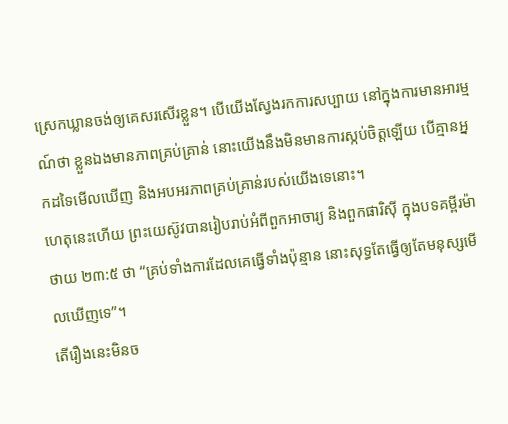ស្រេកឃ្លានចង់ឲ្យគេសរសើរខ្លួន។ បើយើងស្វែងរកការសប្បាយ នៅក្នុងការមានអារម្មណ៍ថា ខ្លួនឯងមានភាពគ្រប់គ្រាន់ នោះយើងនឹងមិនមានការស្កប់ចិត្តឡើយ បើគ្មានអ្នកដទៃមើលឃើញ និងអបអរភាពគ្រប់គ្រាន់របស់យើងទេនោះ។
ហេតុនេះហើយ ព្រះយេស៊ូវបានរៀបរាប់អំពីពួកអាចារ្យ និងពួកផារិស៊ី ក្នុងបទគម្ពីរម៉ាថាយ ២៣:៥ ថា “គ្រប់ទាំងការដែលគេធ្វើទាំងប៉ុន្មាន នោះសុទ្ធតែធ្វើឲ្យតែមនុស្សមើលឃើញទេ”។
តើរឿងនេះមិនច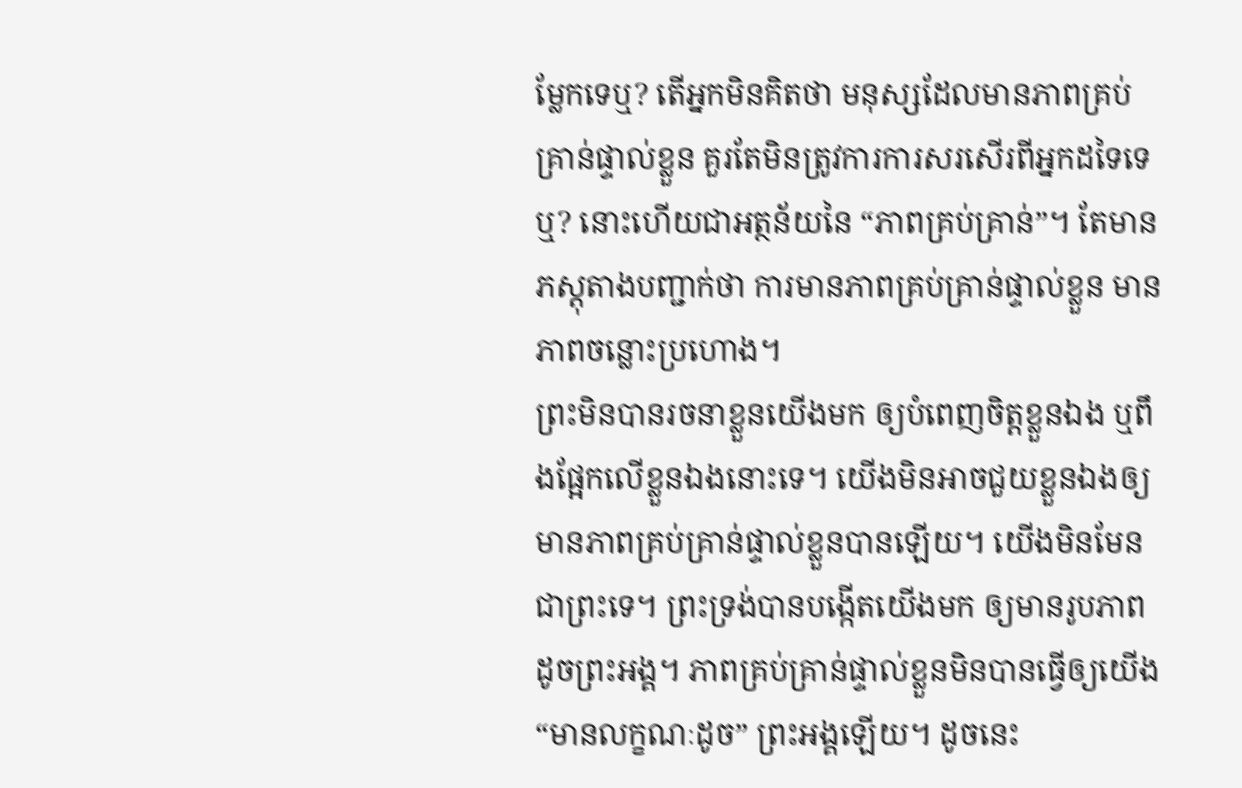ម្លែកទេឬ? តើអ្នកមិនគិតថា មនុស្សដែលមានភាពគ្រប់គ្រាន់ផ្ទាល់ខ្លួន គួរតែមិនត្រូវការការសរសើរពីអ្នកដទៃទេឬ? នោះហើយជាអត្ថន័យនៃ “ភាពគ្រប់គ្រាន់”។ តែមានភស្តុតាងបញ្ជាក់ថា ការមានភាពគ្រប់គ្រាន់ផ្ទាល់ខ្លួន មានភាពចន្លោះប្រហោង។
ព្រះមិនបានរចនាខ្លួនយើងមក ឲ្យបំពេញចិត្តខ្លួនឯង ឬពឹងផ្អែកលើខ្លួនឯងនោះទេ។ យើងមិនអាចជួយខ្លួនឯងឲ្យមានភាពគ្រប់គ្រាន់ផ្ទាល់ខ្លួនបានឡើយ។ យើងមិនមែនជាព្រះទេ។ ព្រះទ្រង់បានបង្កើតយើងមក ឲ្យមានរូបភាពដូចព្រះអង្គ។ ភាពគ្រប់គ្រាន់ផ្ទាល់ខ្លួនមិនបានធ្វើឲ្យយើង “មានលក្ខណៈដូច” ព្រះអង្គឡើយ។ ដូចនេះ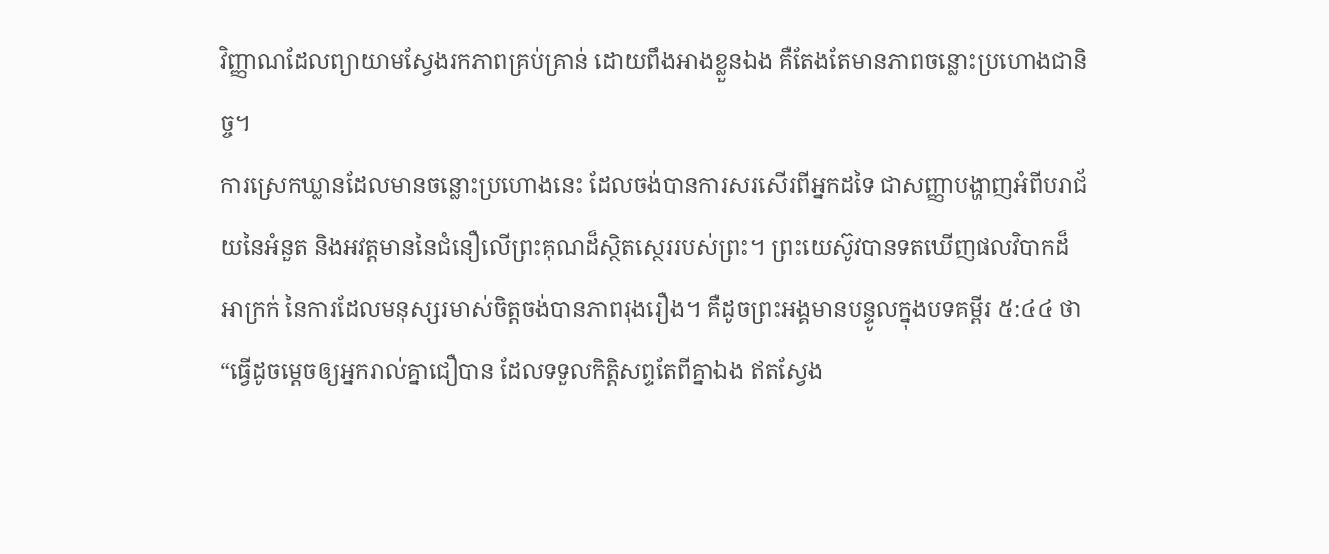វិញ្ញាណដែលព្យាយាមស្វែងរកភាពគ្រប់គ្រាន់ ដោយពឹងអាងខ្លួនឯង គឺតែងតែមានភាពចន្លោះប្រហោងជានិច្ច។
ការស្រេកឃ្លានដែលមានចន្លោះប្រហោងនេះ ដែលចង់បានការសរសើរពីអ្នកដទៃ ជាសញ្ញាបង្ហាញអំពីបរាជ័យនៃអំនួត និងអវត្តមាននៃជំនឿលើព្រះគុណដ៏ស្ថិតស្ថេររបស់ព្រះ។ ព្រះយេស៊ូវបានទតឃើញផលវិបាកដ៏អាក្រក់ នៃការដែលមនុស្សរមាស់ចិត្តចង់បានភាពរុងរឿង។ គឺដូចព្រះអង្គមានបន្ទូលក្នុងបទគម្ពីរ ៥:៤៤ ថា “ធ្វើដូចម្តេចឲ្យអ្នករាល់គ្នាជឿបាន ដែលទទួលកិត្តិសព្ទតែពីគ្នាឯង ឥតស្វែង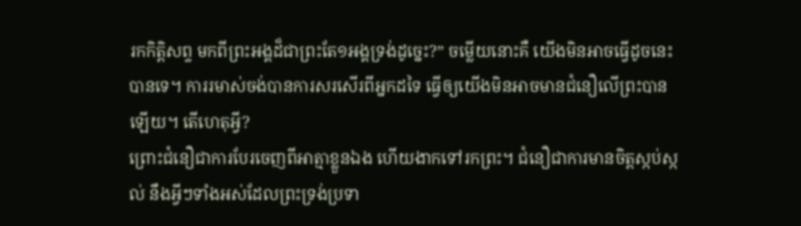រកកិត្តិសព្ទ មកពីព្រះអង្គដ៏ជាព្រះតែ១អង្គទ្រង់ដូច្នេះ?” ចម្លើយនោះគឺ យើងមិនអាចធ្វើដូចនេះបានទេ។ ការរមាស់ចង់បានការសរសើរពីអ្នកដទៃ ធ្វើឲ្យយើងមិនអាចមានជំនឿលើព្រះបានឡើយ។ តើហេតុអ្វី?
ព្រោះជំនឿជាការបែរចេញពីអាត្មាខ្លួនឯង ហើយងាកទៅរកព្រះ។ ជំនឿជាការមានចិត្តស្កប់ស្កល់ នឹងអ្វីៗទាំងអស់ដែលព្រះទ្រង់ប្រទា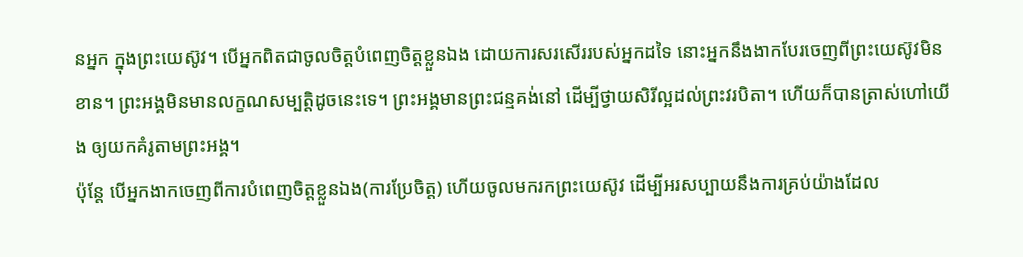នអ្នក ក្នុងព្រះយេស៊ូវ។ បើអ្នកពិតជាចូលចិត្តបំពេញចិត្តខ្លួនឯង ដោយការសរសើររបស់អ្នកដទៃ នោះអ្នកនឹងងាកបែរចេញពីព្រះយេស៊ូវមិនខាន។ ព្រះអង្គមិនមានលក្ខណសម្បត្តិដូចនេះទេ។ ព្រះអង្គមានព្រះជន្មគង់នៅ ដើម្បីថ្វាយសិរីល្អដល់ព្រះវរបិតា។ ហើយក៏បានត្រាស់ហៅយើង ឲ្យយកគំរូតាមព្រះអង្គ។
ប៉ុន្តែ បើអ្នកងាកចេញពីការបំពេញចិត្តខ្លួនឯង(ការប្រែចិត្ត) ហើយចូលមករកព្រះយេស៊ូវ ដើម្បីអរសប្បាយនឹងការគ្រប់យ៉ាងដែល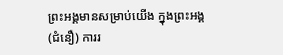ព្រះអង្គមានសម្រាប់យើង ក្នុងព្រះអង្គ(ជំនឿ) ការរ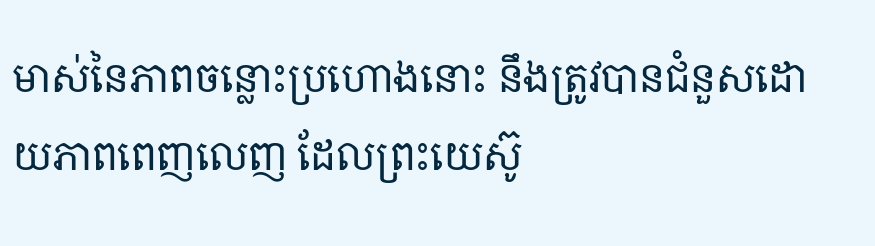មាស់នៃភាពចន្លោះប្រហោងនោះ នឹងត្រូវបានជំនួសដោយភាពពេញលេញ ដែលព្រះយេស៊ូ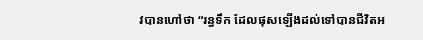វបានហៅថា “រន្ធទឹក ដែលផុសឡើងដល់ទៅបានជីវិតអ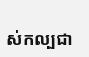ស់កល្បជា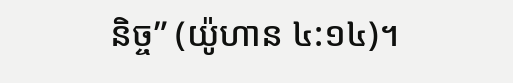និច្ច” (យ៉ូហាន ៤:១៤)។